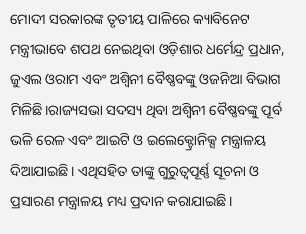ମୋଦୀ ସରକାରଙ୍କ ତୃତୀୟ ପାଳିରେ କ୍ୟାବିନେଟ ମନ୍ତ୍ରୀଭାବେ ଶପଥ ନେଇଥିବା ଓଡ଼ିଶାର ଧର୍ମେନ୍ଦ୍ର ପ୍ରଧାନ, ଜୁଏଲ ଓରାମ ଏବଂ ଅଶ୍ବିନୀ ବୈଷ୍ଣବଙ୍କୁ ଓଜନିଆ ବିଭାଗ ମିଳିଛି।ରାଜ୍ୟସଭା ସଦସ୍ୟ ଥିବା ଅଶ୍ବିନୀ ବୈଷ୍ଣବଙ୍କୁ ପୂର୍ବ ଭଳି ରେଳ ଏବଂ ଆଇଟି ଓ ଇଲେକ୍ଟ୍ରୋନିକ୍ସ ମନ୍ତ୍ରାଳୟ ଦିଆଯାଇଛି। ଏଥିସହିତ ତାଙ୍କୁ ଗୁରୁତ୍ବପୂର୍ଣ୍ଣ ସୂଚନା ଓ ପ୍ରସାରଣ ମନ୍ତ୍ରାଳୟ ମଧ୍ୟ ପ୍ରଦାନ କରାଯାଇଛି।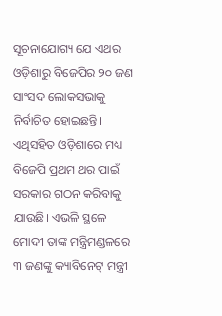ସୂଚନାଯୋଗ୍ୟ ଯେ ଏଥର ଓଡ଼ିଶାରୁ ବିଜେପିର ୨୦ ଜଣ ସାଂସଦ ଲୋକସଭାକୁ ନିର୍ବାଚିତ ହୋଇଛନ୍ତି। ଏଥିସହିତ ଓଡ଼ିଶାରେ ମଧ୍ୟ ବିଜେପି ପ୍ରଥମ ଥର ପାଇଁ ସରକାର ଗଠନ କରିବାକୁ ଯାଉଛି। ଏଭଳି ସ୍ଥଳେ ମୋଦୀ ତାଙ୍କ ମନ୍ତ୍ରିମଣ୍ଡଳରେ ୩ ଜଣଙ୍କୁ କ୍ୟାବିନେଟ୍ ମନ୍ତ୍ରୀ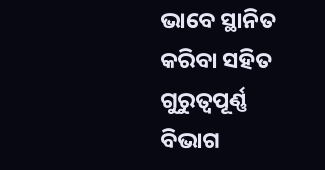ଭାବେ ସ୍ଥାନିତ କରିବା ସହିତ ଗୁରୁତ୍ବପୂର୍ଣ୍ଣ ବିଭାଗ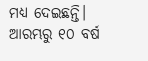ମଧ୍ୟ ଦେଇଛନ୍ତି। ଆରମ୍ଭରୁ ୧୦ ବର୍ଷ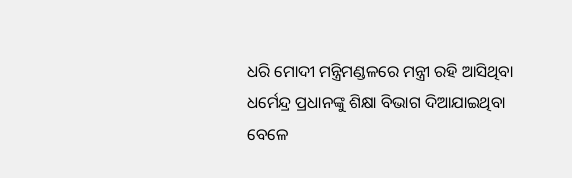ଧରି ମୋଦୀ ମନ୍ତ୍ରିମଣ୍ଡଳରେ ମନ୍ତ୍ରୀ ରହି ଆସିଥିବା ଧର୍ମେନ୍ଦ୍ର ପ୍ରଧାନଙ୍କୁ ଶିକ୍ଷା ବିଭାଗ ଦିଆଯାଇଥିବା ବେଳେ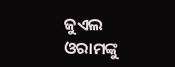ଜୁଏଲ ଓରାମଙ୍କୁ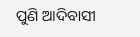ପୁଣି ଆଦିବାସୀ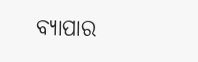ବ୍ୟାପାର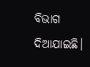ବିଭାଗ ଦିଆଯାଇଛି।